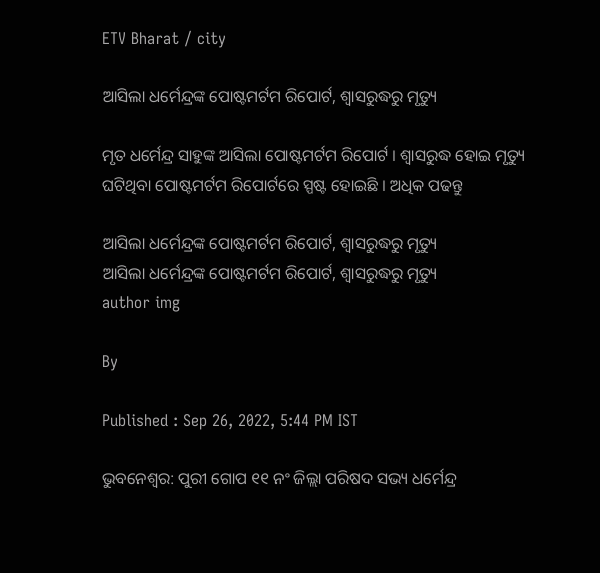ETV Bharat / city

ଆସିଲା ଧର୍ମେନ୍ଦ୍ରଙ୍କ ପୋଷ୍ଟମର୍ଟମ ରିପୋର୍ଟ, ଶ୍ୱାସରୁଦ୍ଧରୁ ମୃତ୍ୟୁ

ମୃତ ଧର୍ମେନ୍ଦ୍ର ସାହୁଙ୍କ ଆସିଲା ପୋଷ୍ଟମର୍ଟମ ରିପୋର୍ଟ । ଶ୍ୱାସରୁଦ୍ଧ ହୋଇ ମୃତ୍ୟୁ ଘଟିଥିବା ପୋଷ୍ଟମର୍ଟମ ରିପୋର୍ଟରେ ସ୍ପଷ୍ଟ ହୋଇଛି । ଅଧିକ ପଢନ୍ତୁ

ଆସିଲା ଧର୍ମେନ୍ଦ୍ରଙ୍କ ପୋଷ୍ଟମର୍ଟମ ରିପୋର୍ଟ, ଶ୍ୱାସରୁଦ୍ଧରୁ ମୃତ୍ୟୁ
ଆସିଲା ଧର୍ମେନ୍ଦ୍ରଙ୍କ ପୋଷ୍ଟମର୍ଟମ ରିପୋର୍ଟ, ଶ୍ୱାସରୁଦ୍ଧରୁ ମୃତ୍ୟୁ
author img

By

Published : Sep 26, 2022, 5:44 PM IST

ଭୁବନେଶ୍ବର: ପୁରୀ ଗୋପ ୧୧ ନଂ ଜିଲ୍ଲା ପରିଷଦ ସଭ୍ୟ ଧର୍ମେନ୍ଦ୍ର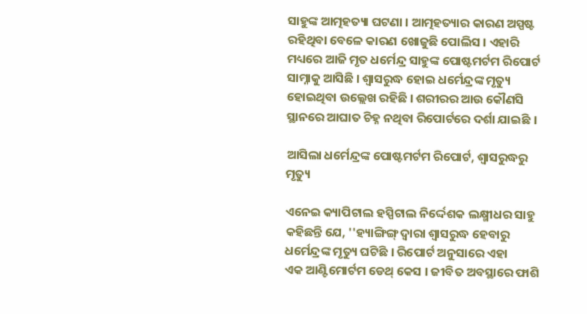ସାହୁଙ୍କ ଆତ୍ମହତ୍ୟା ଘଟଣା । ଆତ୍ମହତ୍ୟାର କାରଣ ଅସ୍ପଷ୍ଟ ରହିଥିବା ବେଳେ କାରଣ ଖୋଜୁଛି ପୋଲିସ । ଏହାରି ମଧ୍ୟରେ ଆଜି ମୃତ ଧର୍ମେନ୍ଦ୍ର ସାହୁଙ୍କ ପୋଷ୍ଟମର୍ଟମ ରିପୋର୍ଟ ସାମ୍ନାକୁ ଆସିଛି । ଶ୍ୱାସରୁଦ୍ଧ ହୋଇ ଧର୍ମେନ୍ଦ୍ରଙ୍କ ମୃତ୍ୟୁ ହୋଇଥିବା ଉଲ୍ଲେଖ ରହିଛି । ଶରୀରର ଆଉ କୌଣସି ସ୍ଥାନରେ ଆଘାତ ଚିହ୍ନ ନଥିବା ରିପୋର୍ଟରେ ଦର୍ଶା ଯାଇଛି ।

ଆସିଲା ଧର୍ମେନ୍ଦ୍ରଙ୍କ ପୋଷ୍ଟମର୍ଟମ ରିପୋର୍ଟ, ଶ୍ୱାସରୁଦ୍ଧରୁ ମୃତ୍ୟୁ

ଏନେଇ କ୍ୟାପିଟାଲ ହସ୍ପିଟାଲ ନିର୍ଦ୍ଦେଶକ ଲକ୍ଷ୍ମୀଧର ସାହୁ କହିଛନ୍ତି ଯେ, ''ହ୍ୟାଙ୍ଗିଙ୍ଗ୍ ଦ୍ୱାରା ଶ୍ୱାସରୁଦ୍ଧ ହେବାରୁ ଧର୍ମେନ୍ଦ୍ରଙ୍କ ମୃତ୍ୟୁ ଘଟିଛି । ରିପୋର୍ଟ ଅନୁସାରେ ଏହା ଏକ ‌ଆଣ୍ଟିମୋର୍ଟମ ଡେଥ୍ କେସ । ଜୀବିତ ଅବସ୍ଥାରେ ଫାଶି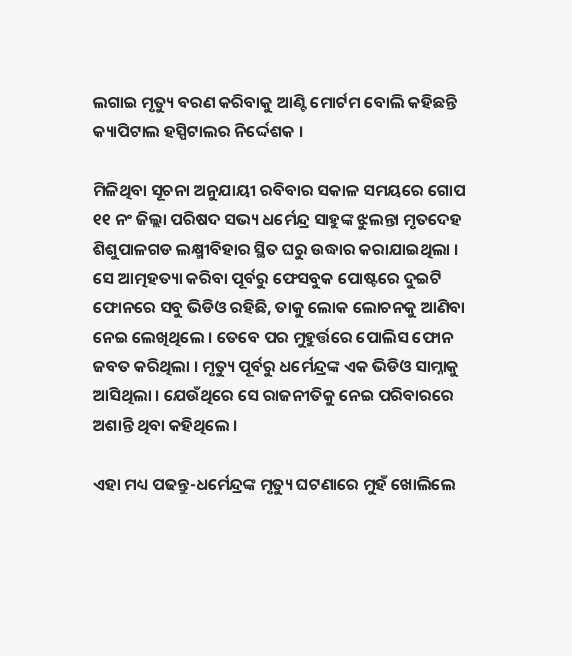ଲଗାଇ ମୃତ୍ୟୁ ବରଣ କରିବାକୁ ଆଣ୍ଟି ମୋର୍ଟମ ବୋଲି କହିଛନ୍ତି କ୍ୟାପିଟାଲ ହସ୍ପିଟାଲର ନିର୍ଦ୍ଦେଶକ ।

ମିଳିଥିବା ସୂଚନା ଅନୁଯାୟୀ ରବିବାର ସକାଳ ସମୟରେ ଗୋପ ୧୧ ନଂ ଜିଲ୍ଲା ପରିଷଦ ସଭ୍ୟ ଧର୍ମେନ୍ଦ୍ର ସାହୁଙ୍କ ଝୁଲନ୍ତା ମୃତଦେହ ଶିଶୁପାଳଗଡ ଲକ୍ଷ୍ମୀବିହାର ସ୍ଥିତ ଘରୁ ଉଦ୍ଧାର କରାଯାଇଥିଲା । ସେ ଆତ୍ମହତ୍ୟା କରିବା ପୂର୍ବରୁ ଫେସବୁକ ପୋଷ୍ଟରେ ଦୁଇଟି ଫୋନରେ ସବୁ ଭିଡିଓ ରହିଛି, ତାକୁ ଲୋକ ଲୋଚନକୁ ଆଣିବା ନେଇ ଲେଖିଥିଲେ । ତେବେ ପର ମୁହୁର୍ତ୍ତରେ ପୋଲିସ ଫୋନ ଜବତ କରିଥିଲା । ମୃତ୍ୟୁ ପୂର୍ବରୁ ଧର୍ମେନ୍ଦ୍ରଙ୍କ ଏକ ଭିଡିଓ ସାମ୍ନାକୁ ଆସିଥିଲା । ଯେଉଁଥିରେ ସେ ରାଜନୀତିକୁ ନେଇ ପରିବାରରେ ଅଶାନ୍ତି ଥିବା କହିଥିଲେ ।

ଏହା ମଧ୍ୟ ପଢନ୍ତୁ-ଧର୍ମେନ୍ଦ୍ରଙ୍କ ମୃତ୍ୟୁ ଘଟଣାରେ ମୁହଁ ଖୋଲିଲେ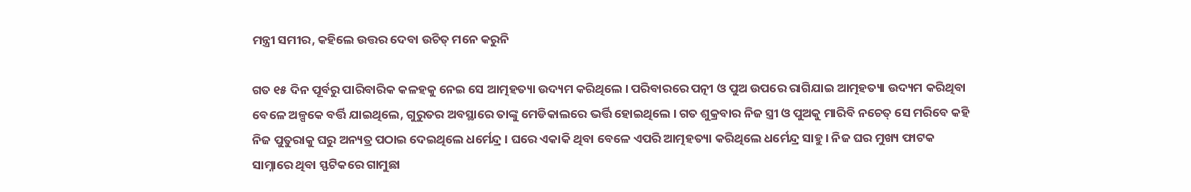ମନ୍ତ୍ରୀ ସମୀର, କହିଲେ ଉତ୍ତର ଦେବା ଉଚିତ୍‌ ମନେ କରୁନି

ଗତ ୧୫ ଦିନ ପୂର୍ବରୁ ପାରିବାରିକ କଳହକୁ ନେଇ ସେ ଆତ୍ମହତ୍ୟା ଉଦ୍ୟମ କରିଥିଲେ । ପରିବାରରେ ପତ୍ନୀ ଓ ପୁଅ ଉପରେ ରାଗିଯାଇ ଆତ୍ମହତ୍ୟା ଉଦ୍ୟମ କରିଥିବା ବେଳେ ଅଳ୍ପକେ ବର୍ତ୍ତି ଯାଇଥିଲେ, ଗୁରୁତର ଅବସ୍ଥାରେ ତାଙ୍କୁ ମେଡିକାଲରେ ଭର୍ତ୍ତି ହୋଇଥିଲେ । ଗତ ଶୁକ୍ରବାର ନିଜ ସ୍ତ୍ରୀ ଓ ପୁଅକୁ ମାରିବି ନଚେତ୍‌ ସେ ମରିବେ କହି ନିଜ ପୁତୁରାକୁ ଘରୁ ଅନ୍ୟତ୍ର ପଠାଇ ଦେଇଥିଲେ ଧର୍ମେନ୍ଦ୍ର । ଘରେ ଏକାକି ଥିବା ବେଳେ ଏପରି ଆତ୍ମହତ୍ୟା କରିଥିଲେ ଧର୍ମେନ୍ଦ୍ର ସାହୁ । ନିଜ ଘର ମୁଖ୍ୟ ଫାଟକ ସାମ୍ନାରେ ଥିବା ସ୍ଫଟିକରେ ଗାମୁଛା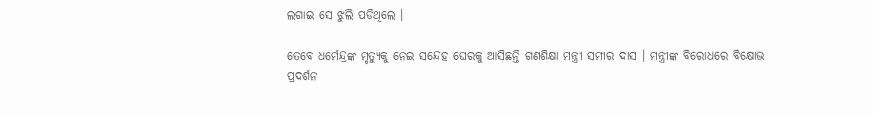ଲଗାଇ ସେ ଝୁଲି ପଡିଥିଲେ ।

ତେବେ ଧର୍ମେନ୍ଦ୍ରଙ୍କ ମୃତ୍ୟୁକୁ ନେଇ ସନ୍ଦେହ ଘେରକୁ ଆସିଛନ୍ତି ଗଣଶିକ୍ଷା ମନ୍ତ୍ରୀ ସମୀର ଦାସ । ମନ୍ତ୍ରୀଙ୍କ ବିରୋଧରେ ବିକ୍ଷୋଭ ପ୍ରଦର୍ଶନ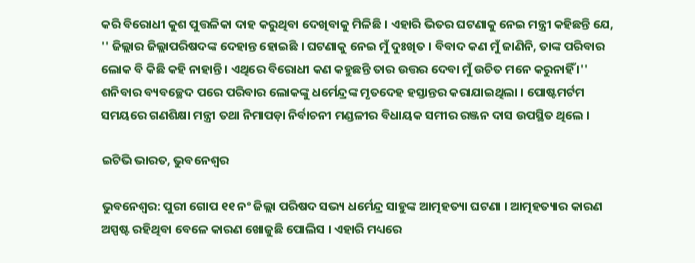କରି ବିରୋଧୀ କୁଶ ପୁତ୍ତଳିକା ଦାହ କରୁଥିବା ଦେଖିବାକୁ ମିଳିଛି । ଏହାରି ଭିତର ଘଟଣାକୁ ନେଇ ମନ୍ତ୍ରୀ କହିଛନ୍ତି ଯେ, '' ଜିଲ୍ଲାର ଜିଲ୍ଲାପରିଷଦଙ୍କ ଦେହାନ୍ତ ହୋଇଛି । ଘଟଣାକୁ ନେଇ ମୁଁ ଦୁଃଖିତ । ବିବାଦ କଣ ମୁଁ ଜାଣିନି, ତାଙ୍କ ପରିବାର ଲୋକ ବି କିଛି କହି ନାହାନ୍ତି । ଏଥିରେ ବିରୋଧୀ କଣ କହୁଛନ୍ତି ତାର ଉତ୍ତର ଦେବା ମୁଁ ଉଚିତ ମନେ କରୁନାହିଁ ।'' ଶନିବାର ବ୍ୟବଚ୍ଛେଦ ପରେ ପରିବାର ଲୋକଙ୍କୁ ଧର୍ମେନ୍ଦ୍ରଙ୍କ ମୃତଦେହ ହସ୍ତାନ୍ତର କରାଯାଇଥିଲା । ପୋଷ୍ଟମର୍ଟମ ସମୟରେ ଗଣଶିକ୍ଷା ମନ୍ତ୍ରୀ ତଥା ନିମାପଡ଼ା ନିର୍ବାଚନୀ ମଣ୍ଡଳୀର ବିଧାୟକ ସମୀର ରଞ୍ଜନ ଦାସ ଉପସ୍ଥିତ ଥିଲେ ।

ଇଟିଭି ଭାରତ, ଭୁବନେଶ୍ବର

ଭୁବନେଶ୍ବର: ପୁରୀ ଗୋପ ୧୧ ନଂ ଜିଲ୍ଲା ପରିଷଦ ସଭ୍ୟ ଧର୍ମେନ୍ଦ୍ର ସାହୁଙ୍କ ଆତ୍ମହତ୍ୟା ଘଟଣା । ଆତ୍ମହତ୍ୟାର କାରଣ ଅସ୍ପଷ୍ଟ ରହିଥିବା ବେଳେ କାରଣ ଖୋଜୁଛି ପୋଲିସ । ଏହାରି ମଧ୍ୟରେ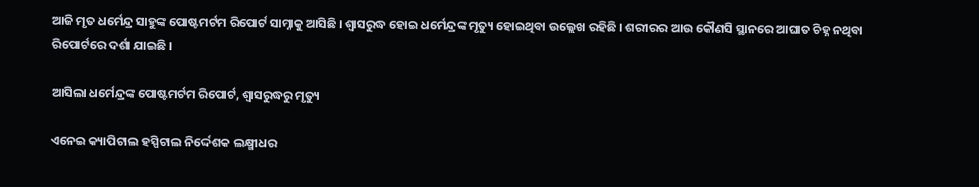ଆଜି ମୃତ ଧର୍ମେନ୍ଦ୍ର ସାହୁଙ୍କ ପୋଷ୍ଟମର୍ଟମ ରିପୋର୍ଟ ସାମ୍ନାକୁ ଆସିଛି । ଶ୍ୱାସରୁଦ୍ଧ ହୋଇ ଧର୍ମେନ୍ଦ୍ରଙ୍କ ମୃତ୍ୟୁ ହୋଇଥିବା ଉଲ୍ଲେଖ ରହିଛି । ଶରୀରର ଆଉ କୌଣସି ସ୍ଥାନରେ ଆଘାତ ଚିହ୍ନ ନଥିବା ରିପୋର୍ଟରେ ଦର୍ଶା ଯାଇଛି ।

ଆସିଲା ଧର୍ମେନ୍ଦ୍ରଙ୍କ ପୋଷ୍ଟମର୍ଟମ ରିପୋର୍ଟ, ଶ୍ୱାସରୁଦ୍ଧରୁ ମୃତ୍ୟୁ

ଏନେଇ କ୍ୟାପିଟାଲ ହସ୍ପିଟାଲ ନିର୍ଦ୍ଦେଶକ ଲକ୍ଷ୍ମୀଧର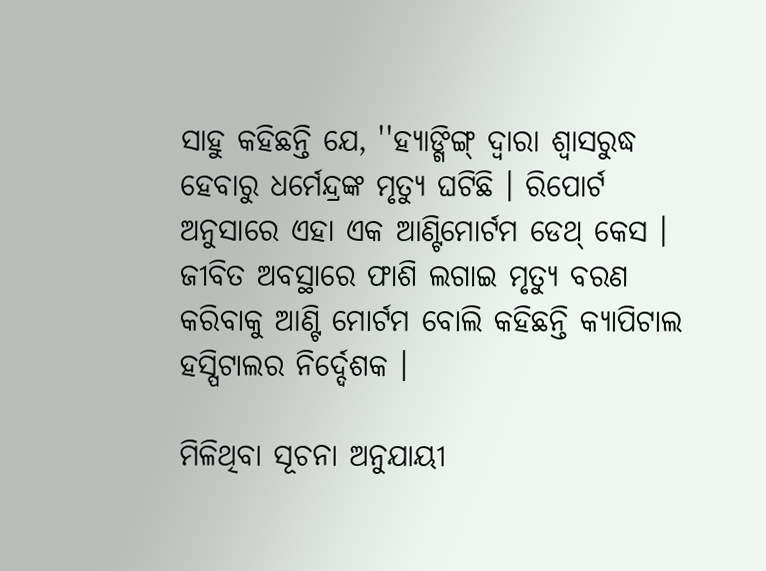ସାହୁ କହିଛନ୍ତି ଯେ, ''ହ୍ୟାଙ୍ଗିଙ୍ଗ୍ ଦ୍ୱାରା ଶ୍ୱାସରୁଦ୍ଧ ହେବାରୁ ଧର୍ମେନ୍ଦ୍ରଙ୍କ ମୃତ୍ୟୁ ଘଟିଛି । ରିପୋର୍ଟ ଅନୁସାରେ ଏହା ଏକ ‌ଆଣ୍ଟିମୋର୍ଟମ ଡେଥ୍ କେସ । ଜୀବିତ ଅବସ୍ଥାରେ ଫାଶି ଲଗାଇ ମୃତ୍ୟୁ ବରଣ କରିବାକୁ ଆଣ୍ଟି ମୋର୍ଟମ ବୋଲି କହିଛନ୍ତି କ୍ୟାପିଟାଲ ହସ୍ପିଟାଲର ନିର୍ଦ୍ଦେଶକ ।

ମିଳିଥିବା ସୂଚନା ଅନୁଯାୟୀ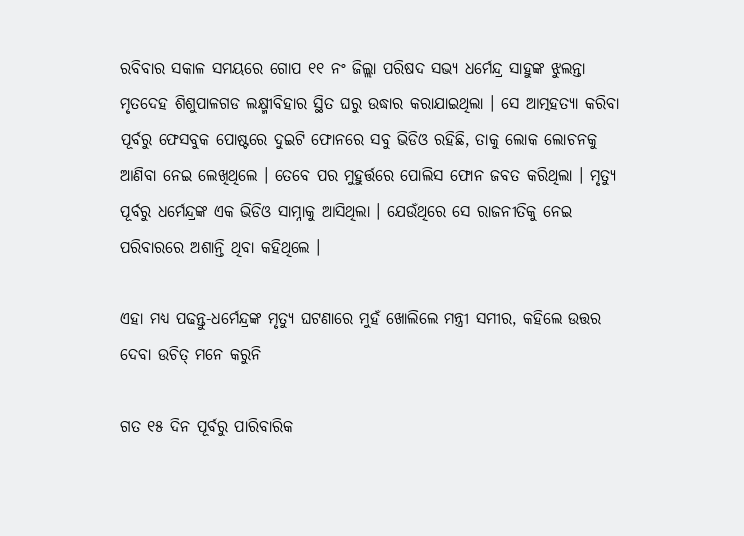ରବିବାର ସକାଳ ସମୟରେ ଗୋପ ୧୧ ନଂ ଜିଲ୍ଲା ପରିଷଦ ସଭ୍ୟ ଧର୍ମେନ୍ଦ୍ର ସାହୁଙ୍କ ଝୁଲନ୍ତା ମୃତଦେହ ଶିଶୁପାଳଗଡ ଲକ୍ଷ୍ମୀବିହାର ସ୍ଥିତ ଘରୁ ଉଦ୍ଧାର କରାଯାଇଥିଲା । ସେ ଆତ୍ମହତ୍ୟା କରିବା ପୂର୍ବରୁ ଫେସବୁକ ପୋଷ୍ଟରେ ଦୁଇଟି ଫୋନରେ ସବୁ ଭିଡିଓ ରହିଛି, ତାକୁ ଲୋକ ଲୋଚନକୁ ଆଣିବା ନେଇ ଲେଖିଥିଲେ । ତେବେ ପର ମୁହୁର୍ତ୍ତରେ ପୋଲିସ ଫୋନ ଜବତ କରିଥିଲା । ମୃତ୍ୟୁ ପୂର୍ବରୁ ଧର୍ମେନ୍ଦ୍ରଙ୍କ ଏକ ଭିଡିଓ ସାମ୍ନାକୁ ଆସିଥିଲା । ଯେଉଁଥିରେ ସେ ରାଜନୀତିକୁ ନେଇ ପରିବାରରେ ଅଶାନ୍ତି ଥିବା କହିଥିଲେ ।

ଏହା ମଧ୍ୟ ପଢନ୍ତୁ-ଧର୍ମେନ୍ଦ୍ରଙ୍କ ମୃତ୍ୟୁ ଘଟଣାରେ ମୁହଁ ଖୋଲିଲେ ମନ୍ତ୍ରୀ ସମୀର, କହିଲେ ଉତ୍ତର ଦେବା ଉଚିତ୍‌ ମନେ କରୁନି

ଗତ ୧୫ ଦିନ ପୂର୍ବରୁ ପାରିବାରିକ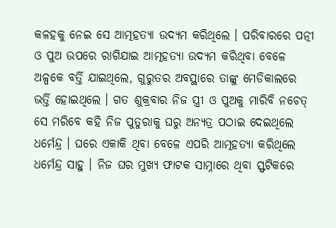କଳହକୁ ନେଇ ସେ ଆତ୍ମହତ୍ୟା ଉଦ୍ୟମ କରିଥିଲେ । ପରିବାରରେ ପତ୍ନୀ ଓ ପୁଅ ଉପରେ ରାଗିଯାଇ ଆତ୍ମହତ୍ୟା ଉଦ୍ୟମ କରିଥିବା ବେଳେ ଅଳ୍ପକେ ବର୍ତ୍ତି ଯାଇଥିଲେ, ଗୁରୁତର ଅବସ୍ଥାରେ ତାଙ୍କୁ ମେଡିକାଲରେ ଭର୍ତ୍ତି ହୋଇଥିଲେ । ଗତ ଶୁକ୍ରବାର ନିଜ ସ୍ତ୍ରୀ ଓ ପୁଅକୁ ମାରିବି ନଚେତ୍‌ ସେ ମରିବେ କହି ନିଜ ପୁତୁରାକୁ ଘରୁ ଅନ୍ୟତ୍ର ପଠାଇ ଦେଇଥିଲେ ଧର୍ମେନ୍ଦ୍ର । ଘରେ ଏକାକି ଥିବା ବେଳେ ଏପରି ଆତ୍ମହତ୍ୟା କରିଥିଲେ ଧର୍ମେନ୍ଦ୍ର ସାହୁ । ନିଜ ଘର ମୁଖ୍ୟ ଫାଟକ ସାମ୍ନାରେ ଥିବା ସ୍ଫଟିକରେ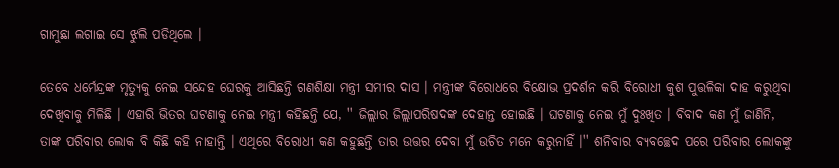ଗାମୁଛା ଲଗାଇ ସେ ଝୁଲି ପଡିଥିଲେ ।

ତେବେ ଧର୍ମେନ୍ଦ୍ରଙ୍କ ମୃତ୍ୟୁକୁ ନେଇ ସନ୍ଦେହ ଘେରକୁ ଆସିଛନ୍ତି ଗଣଶିକ୍ଷା ମନ୍ତ୍ରୀ ସମୀର ଦାସ । ମନ୍ତ୍ରୀଙ୍କ ବିରୋଧରେ ବିକ୍ଷୋଭ ପ୍ରଦର୍ଶନ କରି ବିରୋଧୀ କୁଶ ପୁତ୍ତଳିକା ଦାହ କରୁଥିବା ଦେଖିବାକୁ ମିଳିଛି । ଏହାରି ଭିତର ଘଟଣାକୁ ନେଇ ମନ୍ତ୍ରୀ କହିଛନ୍ତି ଯେ, '' ଜିଲ୍ଲାର ଜିଲ୍ଲାପରିଷଦଙ୍କ ଦେହାନ୍ତ ହୋଇଛି । ଘଟଣାକୁ ନେଇ ମୁଁ ଦୁଃଖିତ । ବିବାଦ କଣ ମୁଁ ଜାଣିନି, ତାଙ୍କ ପରିବାର ଲୋକ ବି କିଛି କହି ନାହାନ୍ତି । ଏଥିରେ ବିରୋଧୀ କଣ କହୁଛନ୍ତି ତାର ଉତ୍ତର ଦେବା ମୁଁ ଉଚିତ ମନେ କରୁନାହିଁ ।'' ଶନିବାର ବ୍ୟବଚ୍ଛେଦ ପରେ ପରିବାର ଲୋକଙ୍କୁ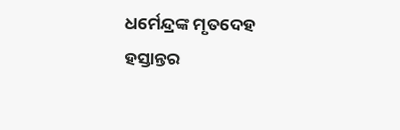ଧର୍ମେନ୍ଦ୍ରଙ୍କ ମୃତଦେହ ହସ୍ତାନ୍ତର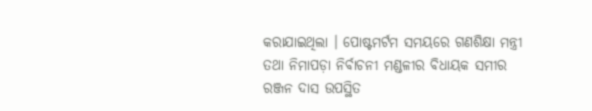କରାଯାଇଥିଲା । ପୋଷ୍ଟମର୍ଟମ ସମୟରେ ଗଣଶିକ୍ଷା ମନ୍ତ୍ରୀ ତଥା ନିମାପଡ଼ା ନିର୍ବାଚନୀ ମଣ୍ଡଳୀର ବିଧାୟକ ସମୀର ରଞ୍ଜନ ଦାସ ଉପସ୍ଥିତ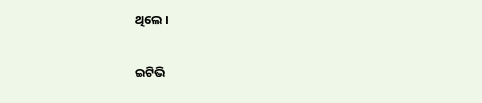ଥିଲେ ।

ଇଟିଭି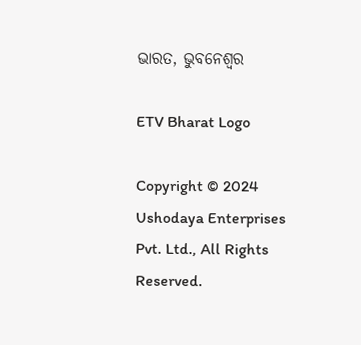ଭାରତ, ଭୁବନେଶ୍ବର

ETV Bharat Logo

Copyright © 2024 Ushodaya Enterprises Pvt. Ltd., All Rights Reserved.